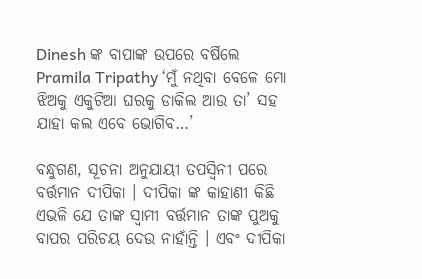Dinesh ଙ୍କ ବାପାଙ୍କ ଉପରେ ବର୍ଷିଲେ Pramila Tripathy ‘ମୁଁ ନଥିବା ବେଳେ ମୋ ଝିଅକୁ ଏକୁଟିଆ ଘରକୁ ଡାକିଲ ଆଉ ତା’ ସହ ଯାହା କଲ ଏବେ ଭୋଗିବ…’

ବନ୍ଧୁଗଣ, ସୂଚନା ଅନୁଯାୟୀ ତପସ୍ଵିନୀ ପରେ ବର୍ତ୍ତମାନ ଦୀପିକା । ଦୀପିକା ଙ୍କ କାହାଣୀ କିଛି ଏଭଳି ଯେ ତାଙ୍କ ସ୍ଵାମୀ ବର୍ତ୍ତମାନ ତାଙ୍କ ପୁଅକୁ ବାପର ପରିଚୟ ଦେଉ ନାହାଁନ୍ତି । ଏବଂ ଦୀପିକା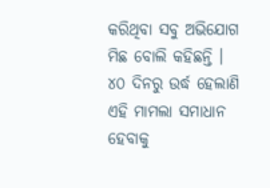କରିଥିବା ସବୁ ଅଭିଯୋଗ ମିଛ ବୋଲି କହିଛନ୍ତି । ୪୦ ଦିନରୁ ଉର୍ଦ୍ଧ ହେଲାଣି ଏହି ମାମଲା ସମାଧାନ ହେବାକୁ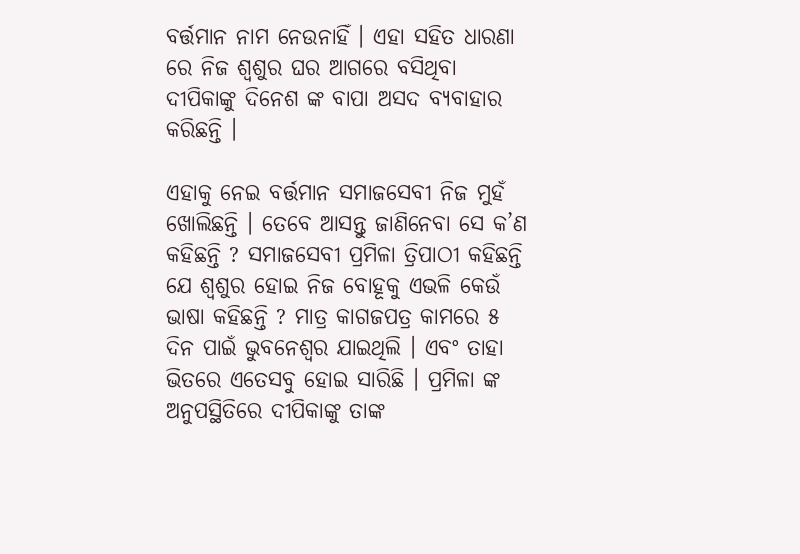ବର୍ତ୍ତମାନ ନାମ ନେଉନାହିଁ । ଏହା ସହିତ ଧାରଣା ରେ ନିଜ ଶ୍ଵଶୁର ଘର ଆଗରେ ବସିଥିବା ଦୀପିକାଙ୍କୁ ଦିନେଶ ଙ୍କ ବାପା ଅସଦ ବ୍ୟବାହାର କରିଛନ୍ତି ।

ଏହାକୁ ନେଇ ବର୍ତ୍ତମାନ ସମାଜସେବୀ ନିଜ ମୁହଁ ଖୋଲିଛନ୍ତି । ତେବେ ଆସନ୍ତୁ ଜାଣିନେବା ସେ କ’ଣ କହିଛନ୍ତି ? ସମାଜସେବୀ ପ୍ରମିଳା ତ୍ରିପାଠୀ କହିଛନ୍ତି ଯେ ଶ୍ଵଶୁର ହୋଇ ନିଜ ବୋହୂକୁ ଏଭଳି କେଉଁ ଭାଷା କହିଛନ୍ତି ? ମାତ୍ର କାଗଜପତ୍ର କାମରେ ୫ ଦିନ ପାଇଁ ଭୁବନେଶ୍ଵର ଯାଇଥିଲି । ଏବଂ ତାହା ଭିତରେ ଏତେସବୁ ହୋଇ ସାରିଛି । ପ୍ରମିଳା ଙ୍କ ଅନୁପସ୍ଥିତିରେ ଦୀପିକାଙ୍କୁ ତାଙ୍କ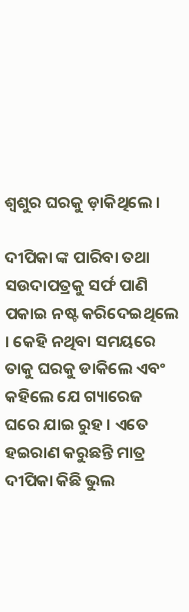ଶ୍ଵଶୁର ଘରକୁ ଡ଼ାକିଥିଲେ ।

ଦୀପିକା ଙ୍କ ପାରିବା ତଥା ସଉଦାପତ୍ରକୁ ସର୍ଫ ପାଣି ପକାଇ ନଷ୍ଟ କରିଦେଇଥିଲେ । କେହି ନଥିବା ସମୟରେ ତାକୁ ଘରକୁ ଡାକିଲେ ଏବଂ କହିଲେ ଯେ ଗ୍ୟାରେଜ ଘରେ ଯାଇ ରୁହ । ଏତେ ହଇରାଣ କରୁଛନ୍ତି ମାତ୍ର ଦୀପିକା କିଛି ଭୁଲ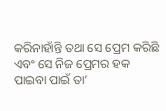କରିନାହାଁନ୍ତି ତଥା ସେ ପ୍ରେମ କରିଛି ଏବଂ ସେ ନିଜ ପ୍ରେମର ହକ ପାଇବା ପାଇଁ ତା’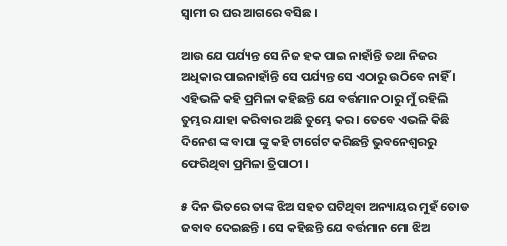ସ୍ଵାମୀ ର ଘର ଆଗରେ ବସିଛ ।

ଆଉ ଯେ ପର୍ଯ୍ୟନ୍ତ ସେ ନିଜ ହକ ପାଇ ନାହାଁନ୍ତି ତଥା ନିଜର ଅଧିକାର ପାଇନାହାଁନ୍ତି ସେ ପର୍ଯ୍ୟନ୍ତ ସେ ଏଠାରୁ ଉଠିବେ ନାହିଁ । ଏହିଭଳି କହି ପ୍ରମିଳା କହିଛନ୍ତି ଯେ ବର୍ତ୍ତମାନ ଠାରୁ ମୁଁ ରହିଲି ତୁମ୍ଭର ଯାହା କରିବାର ଅଛି ତୁମ୍ଭେ କର । ତେବେ ଏଭଳି କିଛି ଦିନେଶ ଙ୍କ ବାପା ଙ୍କୁ କହି ଟାର୍ଗେଟ କରିଛନ୍ତି ଭୁବନେଶ୍ବରରୁ ଫେରିଥିବା ପ୍ରମିଳା ତ୍ରିପାଠୀ ।

୫ ଦିନ ଭିତରେ ତାଙ୍କ ଝିଅ ସହତ ଘଟିଥିବା ଅନ୍ୟାୟର ମୁହଁ ତୋଡ ଜବାବ ଦେଇଛନ୍ତି । ସେ କହିଛନ୍ତି ଯେ ବର୍ତ୍ତମାନ ମୋ ଝିଅ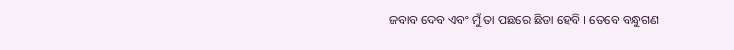ଜବାବ ଦେବ ଏବଂ ମୁଁ ତା ପଛରେ ଛିଡା ହେବି । ତେବେ ବନ୍ଧୁଗଣ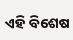ଏହି ବିଶେଷ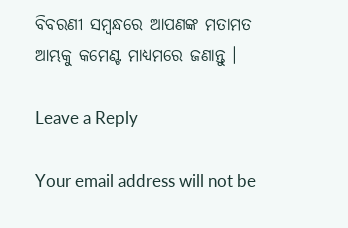ବିବରଣୀ ସମ୍ବନ୍ଧରେ ଆପଣଙ୍କ ମତାମତ ଆମ୍ଭକୁ କମେଣ୍ଟ ମାଧ୍ୟମରେ ଜଣାନ୍ତୁ ।

Leave a Reply

Your email address will not be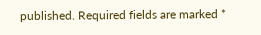published. Required fields are marked *